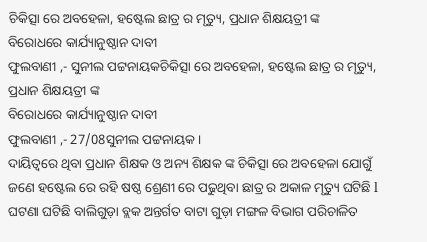ଚିକିତ୍ସା ରେ ଅବହେଳା, ହଷ୍ଟେଲ ଛାତ୍ର ର ମୃତ୍ୟୁ, ପ୍ରଧାନ ଶିକ୍ଷୟତ୍ରୀ ଙ୍କ
ବିରୋଧରେ କାର୍ଯ୍ୟାନୁଷ୍ଠାନ ଦାବୀ
ଫୁଲବାଣୀ ,- ସୁନୀଲ ପଟ୍ଟନାୟକଚିକିତ୍ସା ରେ ଅବହେଳା, ହଷ୍ଟେଲ ଛାତ୍ର ର ମୃତ୍ୟୁ, ପ୍ରଧାନ ଶିକ୍ଷୟତ୍ରୀ ଙ୍କ
ବିରୋଧରେ କାର୍ଯ୍ୟାନୁଷ୍ଠାନ ଦାବୀ
ଫୁଲବାଣୀ ,- 27/08ସୁନୀଲ ପଟ୍ଟନାୟକ।
ଦାୟିତ୍ଵରେ ଥିବା ପ୍ରଧାନ ଶିକ୍ଷକ ଓ ଅନ୍ୟ ଶିକ୍ଷକ ଙ୍କ ଚିକିତ୍ସା ରେ ଅବହେଳା ଯୋଗୁଁ ଜଣେ ହଷ୍ଟେଲ ରେ ରହି ଷଷ୍ଠ ଶ୍ରେଣୀ ରେ ପଢୁଥିବା ଛାତ୍ର ର ଅକାଳ ମୃତ୍ୟୁ ଘଟିଛି l ଘଟଣା ଘଟିଛି ବାଲିଗୁଡ଼ା ବ୍ଲକ ଅନ୍ତର୍ଗତ ବାଟା ଗୁଡ଼ା ମଙ୍ଗଳ ବିଭାଗ ପରିଚାଳିତ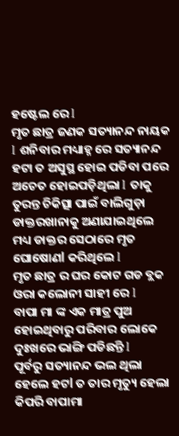ହଷ୍ଟେଲ ରେ l
ମୃତ ଛାତ୍ର ଜଣକ ସତ୍ୟାନନ୍ଦ ନାୟକ l ଶନିବାର ମଧ୍ୟାହ୍ନ ରେ ସତ୍ୟାନନ୍ଦ ହଟା ତ ଅସୁସ୍ଥ ହୋଇ ପଡିବା ପରେ ଅଚେତ ହୋଇପଡ଼ିଥିଲା l ତାକୁ ତୁରନ୍ତ ଚିକିତ୍ସା ପାଇଁ ବାଲିଗୁଡ଼ା ଡାକ୍ତରଖାନାକୁ ଅଣାଯାଇଥିଲେ ମଧ୍ୟ ଡାକ୍ତର ସେଠାରେ ମୃତ ଘୋଷୋଣl କରିଥିଲେ l
ମୃତ ଛାତ୍ର ର ଘର କୋଟ ଗଡ ବ୍ଲକ ଓରା କଲୋନୀ ସାହୀ ରେ l
ବାପା ମା ଙ୍କ ଏକ ମାତ୍ର ପୁଅ ହୋଇଥିବାରୁ ପରିବାର ଲୋକେ ଦୁଃଖରେ ଭାଙ୍ଗି ପଡିଛନ୍ତି l
ପୂର୍ବରୁ ସତ୍ୟାନନ୍ଦ ଭଲ ଥିଲା ହେଲେ ହଟl ତ ତାର ମୃତ୍ୟୁ ହେଲା କିପରି ବାପାମା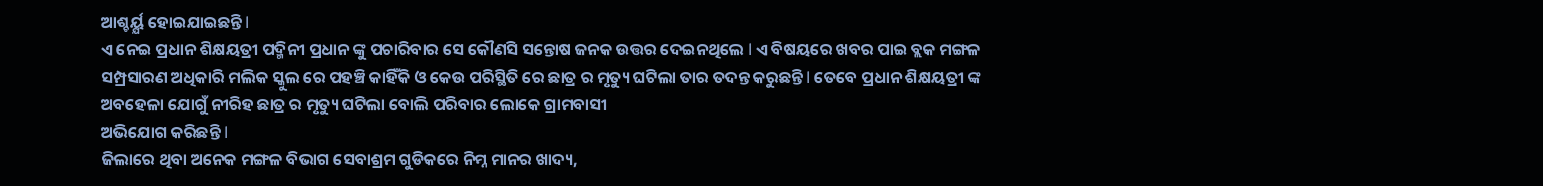ଆଶ୍ଚର୍ୟ୍ଯ ହୋଇଯାଇଛନ୍ତି l
ଏ ନେଇ ପ୍ରଧାନ ଶିକ୍ଷୟତ୍ରୀ ପଦ୍ମିନୀ ପ୍ରଧାନ ଙ୍କୁ ପଚାରିବାର ସେ କୌଣସି ସନ୍ତୋଷ ଜନକ ଉତ୍ତର ଦେଇନଥିଲେ l ଏ ବିଷୟରେ ଖବର ପାଇ ବ୍ଲକ ମଙ୍ଗଳ ସମ୍ପ୍ରସାରଣ ଅଧିକାରି ମଲିକ ସ୍କୁଲ ରେ ପହଞ୍ଚି କାହିଁକି ଓ କେଉ ପରିସ୍ଥିତି ରେ ଛାତ୍ର ର ମୃତ୍ୟୁ ଘଟିଲା ତାର ତଦନ୍ତ କରୁଛନ୍ତି l ତେବେ ପ୍ରଧାନ ଶିକ୍ଷୟତ୍ରୀ ଙ୍କ ଅବହେଳା ଯୋଗୁଁ ନୀରିହ ଛାତ୍ର ର ମୃତ୍ୟୁ ଘଟିଲା ବୋଲି ପରିବାର ଲୋକେ ଗ୍ରାମବାସୀ
ଅଭିଯୋଗ କରିଛନ୍ତି l
ଜିଲାରେ ଥିବା ଅନେକ ମଙ୍ଗଳ ବିଭାଗ ସେବାଶ୍ରମ ଗୁଡିକରେ ନିମ୍ନ ମାନର ଖାଦ୍ୟ,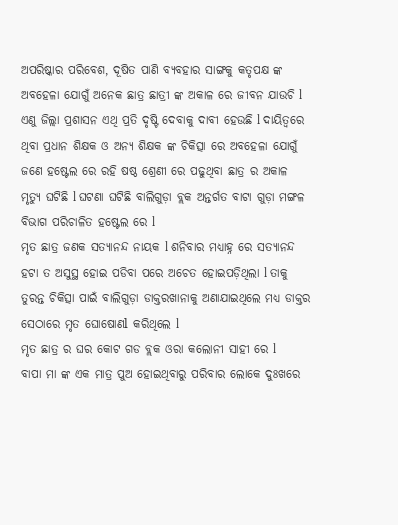ଅପରିଷ୍କାର ପରିବେଶ, ଦୂଷିତ ପାଣି ବ୍ୟବହାର ସାଙ୍ଗକୁ କତୃପକ୍ଷ ଙ୍କ ଅବହେଳା ଯୋଗୁଁ ଅନେକ ଛାତ୍ର ଛାତ୍ରୀ ଙ୍କ ଅକାଳ ରେ ଜୀବନ ଯାଉଚି l
ଏଣୁ ଜିଲ୍ଲା ପ୍ରଶାସନ ଏଥି ପ୍ରତି ଦୃଷ୍ଟି ଦେବାକୁ ଦାବୀ ହେଉଛି l ଦାୟିତ୍ଵରେ ଥିବା ପ୍ରଧାନ ଶିକ୍ଷକ ଓ ଅନ୍ୟ ଶିକ୍ଷକ ଙ୍କ ଚିକିତ୍ସା ରେ ଅବହେଳା ଯୋଗୁଁ ଜଣେ ହଷ୍ଟେଲ ରେ ରହି ଷଷ୍ଠ ଶ୍ରେଣୀ ରେ ପଢୁଥିବା ଛାତ୍ର ର ଅକାଳ ମୃତ୍ୟୁ ଘଟିଛି l ଘଟଣା ଘଟିଛି ବାଲିଗୁଡ଼ା ବ୍ଲକ ଅନ୍ତର୍ଗତ ବାଟା ଗୁଡ଼ା ମଙ୍ଗଳ ବିଭାଗ ପରିଚାଳିତ ହଷ୍ଟେଲ ରେ l
ମୃତ ଛାତ୍ର ଜଣକ ସତ୍ୟାନନ୍ଦ ନାୟକ l ଶନିବାର ମଧ୍ୟାହ୍ନ ରେ ସତ୍ୟାନନ୍ଦ ହଟା ତ ଅସୁସ୍ଥ ହୋଇ ପଡିବା ପରେ ଅଚେତ ହୋଇପଡ଼ିଥିଲା l ତାକୁ ତୁରନ୍ତ ଚିକିତ୍ସା ପାଇଁ ବାଲିଗୁଡ଼ା ଡାକ୍ତରଖାନାକୁ ଅଣାଯାଇଥିଲେ ମଧ୍ୟ ଡାକ୍ତର ସେଠାରେ ମୃତ ଘୋଷୋଣl କରିଥିଲେ l
ମୃତ ଛାତ୍ର ର ଘର କୋଟ ଗଡ ବ୍ଲକ ଓରା କଲୋନୀ ସାହୀ ରେ l
ବାପା ମା ଙ୍କ ଏକ ମାତ୍ର ପୁଅ ହୋଇଥିବାରୁ ପରିବାର ଲୋକେ ଦୁଃଖରେ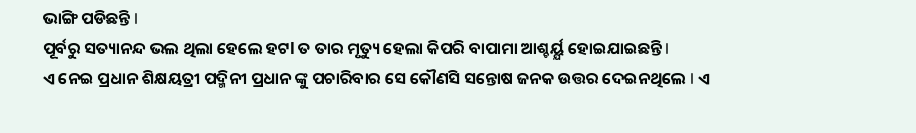ଭାଙ୍ଗି ପଡିଛନ୍ତି l
ପୂର୍ବରୁ ସତ୍ୟାନନ୍ଦ ଭଲ ଥିଲା ହେଲେ ହଟl ତ ତାର ମୃତ୍ୟୁ ହେଲା କିପରି ବାପାମା ଆଶ୍ଚର୍ୟ୍ଯ ହୋଇଯାଇଛନ୍ତି l
ଏ ନେଇ ପ୍ରଧାନ ଶିକ୍ଷୟତ୍ରୀ ପଦ୍ମିନୀ ପ୍ରଧାନ ଙ୍କୁ ପଚାରିବାର ସେ କୌଣସି ସନ୍ତୋଷ ଜନକ ଉତ୍ତର ଦେଇନଥିଲେ l ଏ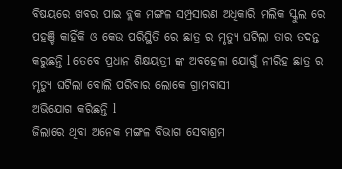ବିଷୟରେ ଖବର ପାଇ ବ୍ଲକ ମଙ୍ଗଳ ସମ୍ପ୍ରସାରଣ ଅଧିକାରି ମଲିକ ସ୍କୁଲ ରେ ପହଞ୍ଚି କାହିଁକି ଓ କେଉ ପରିସ୍ଥିତି ରେ ଛାତ୍ର ର ମୃତ୍ୟୁ ଘଟିଲା ତାର ତଦନ୍ତ କରୁଛନ୍ତି l ତେବେ ପ୍ରଧାନ ଶିକ୍ଷୟତ୍ରୀ ଙ୍କ ଅବହେଳା ଯୋଗୁଁ ନୀରିହ ଛାତ୍ର ର ମୃତ୍ୟୁ ଘଟିଲା ବୋଲି ପରିବାର ଲୋକେ ଗ୍ରାମବାସୀ
ଅଭିଯୋଗ କରିଛନ୍ତି l
ଜିଲାରେ ଥିବା ଅନେକ ମଙ୍ଗଳ ବିଭାଗ ସେବାଶ୍ରମ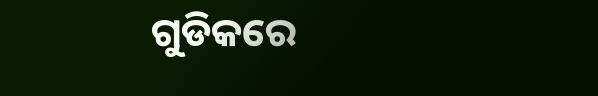ଗୁଡିକରେ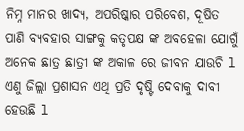ନିମ୍ନ ମାନର ଖାଦ୍ୟ, ଅପରିଷ୍କାର ପରିବେଶ, ଦୂଷିତ ପାଣି ବ୍ୟବହାର ସାଙ୍ଗକୁ କତୃପକ୍ଷ ଙ୍କ ଅବହେଳା ଯୋଗୁଁ ଅନେକ ଛାତ୍ର ଛାତ୍ରୀ ଙ୍କ ଅକାଳ ରେ ଜୀବନ ଯାଉଚି l
ଏଣୁ ଜିଲ୍ଲା ପ୍ରଶାସନ ଏଥି ପ୍ରତି ଦୃଷ୍ଟି ଦେବାକୁ ଦାବୀ ହେଉଛି l